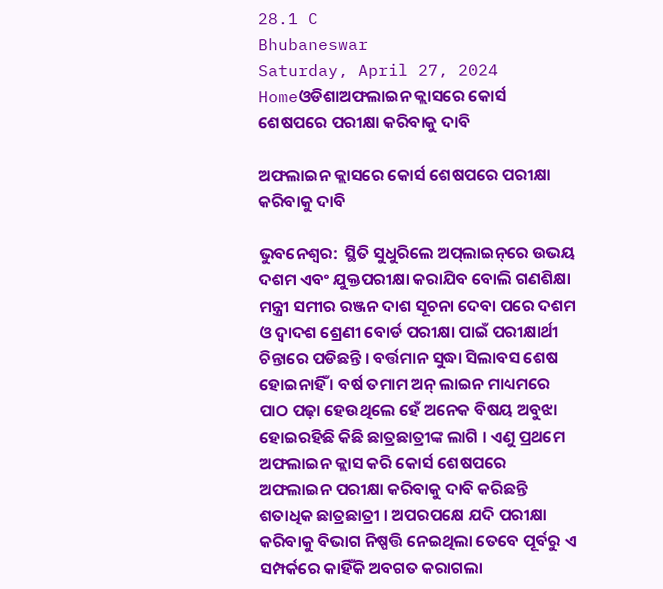28.1 C
Bhubaneswar
Saturday, April 27, 2024
Homeଓଡିଶାଅଫଲାଇନ କ୍ଲାସରେ କୋର୍ସ ଶେଷପରେ ପରୀକ୍ଷା କରିବାକୁ ଦାବି

ଅଫଲାଇନ କ୍ଲାସରେ କୋର୍ସ ଶେଷପରେ ପରୀକ୍ଷା କରିବାକୁ ଦାବି

ଭୁବନେଶ୍ୱର:  ସ୍ଥିତି ସୁଧୁରିଲେ ଅପ୍‌ଲାଇନ୍‌ରେ ଉଭୟ ଦଶମ ଏବଂ ଯୁକ୍ତପରୀକ୍ଷା କରାଯିବ ବୋଲି ଗଣଶିକ୍ଷା ମନ୍ତ୍ରୀ ସମୀର ରଞ୍ଜନ ଦାଶ ସୂଚନା ଦେବା ପରେ ଦଶମ ଓ ଦ୍ୱାଦଶ ଶ୍ରେଣୀ ବୋର୍ଡ ପରୀକ୍ଷା ପାଇଁ ପରୀକ୍ଷାର୍ଥୀ ଚିନ୍ତାରେ ପଡିଛନ୍ତି । ବର୍ତ୍ତମାନ ସୁଦ୍ଧା ସିଲାବସ ଶେଷ ହୋଇନାହିଁ । ବର୍ଷ ତମାମ ଅନ୍ ଲାଇନ ମାଧ୍ୟମରେ ପାଠ ପଢ଼ା ହେଉଥିଲେ ହେଁ ଅନେକ ବିଷୟ ଅବୁଝା ହୋଇରହିଛି କିଛି ଛାତ୍ରଛାତ୍ରୀଙ୍କ ଲାଗି । ଏଣୁ ପ୍ରଥମେ ଅଫଲାଇନ କ୍ଲାସ କରି କୋର୍ସ ଶେଷପରେ ଅଫଲାଇନ ପରୀକ୍ଷା କରିବାକୁ ଦାବି କରିଛନ୍ତି ଶତାଧିକ ଛାତ୍ରଛାତ୍ରୀ । ଅପରପକ୍ଷେ ଯଦି ପରୀକ୍ଷା କରିବାକୁ ବିଭାଗ ନିଷ୍ପତ୍ତି ନେଇଥିଲା ତେବେ ପୂର୍ବରୁ ଏ ସମ୍ପର୍କରେ କାହିଁକି ଅବଗତ କରାଗଲା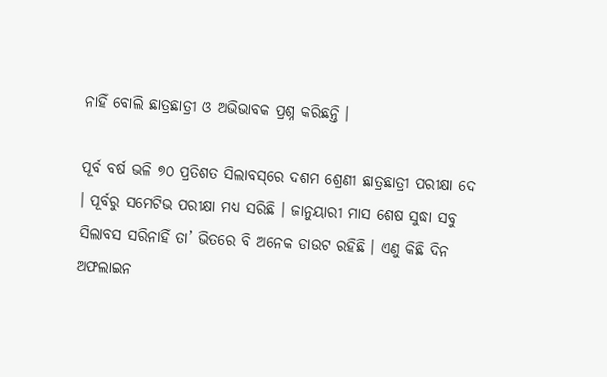ନାହିଁ ବୋଲି ଛାତ୍ରଛାତ୍ରୀ ଓ ଅଭିଭାବକ ପ୍ରଶ୍ନ କରିଛନ୍ତି ।

ପୂର୍ବ ବର୍ଷ ଭଳି ୭୦ ପ୍ରତିଶତ ସିଲାବସ୍‌ରେ ଦଶମ ଶ୍ରେଣୀ ଛାତ୍ରଛାତ୍ରୀ ପରୀକ୍ଷା ଦେ । ପୂର୍ବରୁ ସମେଟିଭ ପରୀକ୍ଷା ମଧ୍ୟ ସରିଛି । ଜାନୁୟାରୀ ମାସ ଶେଷ ସୁଦ୍ଧା ସବୁ ସିଲାବସ ସରିନାହିଁ ତା’ ଭିତରେ ବି ଅନେକ ଡାଉଟ ରହିଛି । ଏଣୁ କିଛି ଦିନ ଅଫଲାଇନ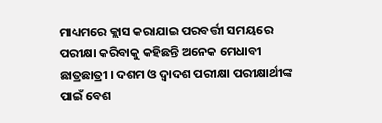ମାଧ୍ୟମରେ କ୍ଲାସ କରାଯାଇ ପରବର୍ତ୍ତୀ ସମୟରେ ପରୀକ୍ଷା କରିବାକୁ କହିଛନ୍ତି ଅନେକ ମେଧାବୀ ଛାତ୍ରଛାତ୍ରୀ । ଦଶମ ଓ ଦ୍ୱାଦଶ ପରୀକ୍ଷା ପରୀକ୍ଷାର୍ଥୀଙ୍କ ପାଇଁ ବେଶ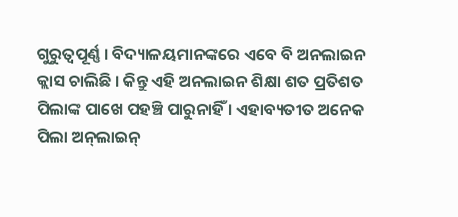ଗୁରୁତ୍ୱପୂର୍ଣ୍ଣ । ବିଦ୍ୟାଳୟମାନଙ୍କରେ ଏବେ ବି ଅନଲାଇନ କ୍ଲାସ ଚାଲିଛି । କିନ୍ତୁ ଏହି ଅନଲାଇନ ଶିକ୍ଷା ଶତ ପ୍ରତିଶତ ପିଲାଙ୍କ ପାଖେ ପହଞ୍ଚି ପାରୁନାହିଁ । ଏହାବ୍ୟତୀତ ଅନେକ ପିଲା ଅନ୍‌ଲାଇନ୍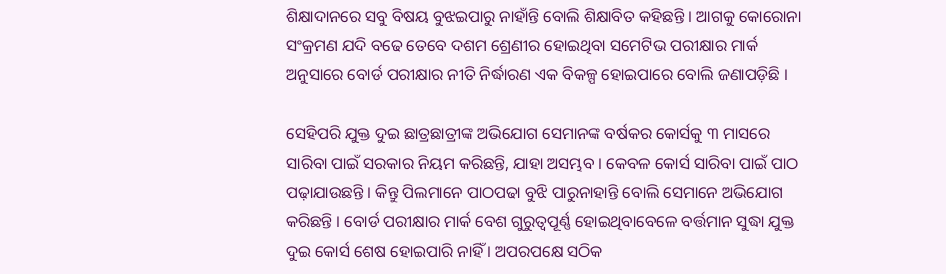ଶିକ୍ଷାଦାନରେ ସବୁ ବିଷୟ ବୁଝଇପାରୁ ନାହାଁନ୍ତି ବୋଲି ଶିକ୍ଷାବିତ କହିଛନ୍ତି । ଆଗକୁ କୋରୋନା ସଂକ୍ରମଣ ଯଦି ବଢେ ତେବେ ଦଶମ ଶ୍ରେଣୀର ହୋଇଥିବା ସମେଟିଭ ପରୀକ୍ଷାର ମାର୍କ ଅନୁସାରେ ବୋର୍ଡ ପରୀକ୍ଷାର ନୀତି ନିର୍ଦ୍ଧାରଣ ଏକ ବିକଳ୍ପ ହୋଇପାରେ ବୋଲି ଜଣାପଡ଼ିଛି ।

ସେହିପରି ଯୁକ୍ତ ଦୁଇ ଛାତ୍ରଛାତ୍ରୀଙ୍କ ଅଭିଯୋଗ ସେମାନଙ୍କ ବର୍ଷକର କୋର୍ସକୁ ୩ ମାସରେ ସାରିବା ପାଇଁ ସରକାର ନିୟମ କରିଛନ୍ତି, ଯାହା ଅସମ୍ଭବ । କେବଳ କୋର୍ସ ସାରିବା ପାଇଁ ପାଠ ପଢ଼ାଯାଉଛନ୍ତି । କିନ୍ତୁ ପିଲମାନେ ପାଠପଢା ବୁଝି ପାରୁନାହାନ୍ତି ବୋଲି ସେମାନେ ଅଭିଯୋଗ କରିଛନ୍ତି । ବୋର୍ଡ ପରୀକ୍ଷାର ମାର୍କ ବେଶ ଗୁରୁତ୍ୱପୂର୍ଣ୍ଣ ହୋଇଥିବାବେଳେ ବର୍ତ୍ତମାନ ସୁଦ୍ଧା ଯୁକ୍ତ ଦୁଇ କୋର୍ସ ଶେଷ ହୋଇପାରି ନାହିଁ । ଅପରପକ୍ଷେ ସଠିକ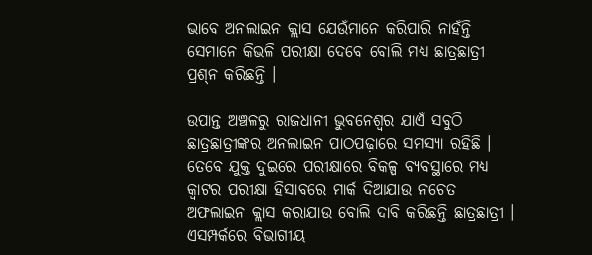ଭାବେ ଅନଲାଇନ କ୍ଲାସ ଯେଉଁମାନେ କରିପାରି ନାହଁନ୍ତି ସେମାନେ କିଭଳି ପରୀକ୍ଷା ଦେବେ ବୋଲି ମଧ୍ୟ ଛାତ୍ରଛାତ୍ରୀ ପ୍ରଶ୍‌ନ କରିଛନ୍ତି ।

ଉପାନ୍ତ ଅଞ୍ଚଳରୁ ରାଜଧାନୀ ଭୁବନେଶ୍ୱର ଯାଏଁ ସବୁଠି ଛାତ୍ରଛାତ୍ରୀଙ୍କର ଅନଲାଇନ ପାଠପଢ଼ାରେ ସମସ୍ୟା ରହିଛି । ତେବେ ଯୁକ୍ତ ଦୁଇରେ ପରୀକ୍ଷାରେ ବିକଳ୍ପ ବ୍ୟବସ୍ଥାରେ ମଧ୍ୟ କ୍ୱାଟର ପରୀକ୍ଷା ହିସାବରେ ମାର୍କ ଦିଆଯାଉ ନଚେତ ଅଫଲାଇନ କ୍ଲାସ କରାଯାଉ ବୋଲି ଦାବି କରିଛନ୍ତି ଛାତ୍ରଛାତ୍ରୀ । ଏସମ୍ପର୍କରେ ବିଭାଗୀୟ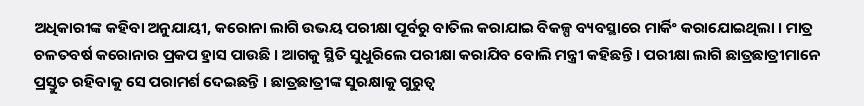ଅଧିକାରୀଙ୍କ କହିବା ଅନୁଯାୟୀ, କରୋନା ଲାଗି ଉଭୟ ପରୀକ୍ଷା ପୂର୍ବରୁ ବାତିଲ କରାଯାଇ ବିକଳ୍ପ ବ୍ୟବସ୍ଥାରେ ମାର୍କିଂ କରାଯୋଇଥିଲା । ମାତ୍ର ଚଳତବର୍ଷ କରୋନାର ପ୍ରକପ ହ୍ରାସ ପାଉଛି । ଆଗକୁ ସ୍ଥିତି ସୁଧୁରିଲେ ପରୀକ୍ଷା କରାଯିବ ବୋଲି ମନ୍ତ୍ରୀ କହିଛନ୍ତି । ପରୀକ୍ଷା ଲାଗି ଛାତ୍ରଛାତ୍ରୀମାନେ ପ୍ରସ୍ତୁତ ରହିବାକୁ ସେ ପରାମର୍ଶ ଦେଇଛନ୍ତି । ଛାତ୍ରଛାତ୍ରୀଙ୍କ ସୁରକ୍ଷାକୁ ଗୁରୁତ୍ୱ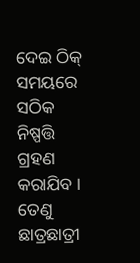ଦେଇ ଠିକ୍ ସମୟରେ ସଠିକ ନିଷ୍ପତ୍ତି ଗ୍ରହଣ କରାଯିବ । ତେଣୁ ଛାତ୍ରଛାତ୍ରୀ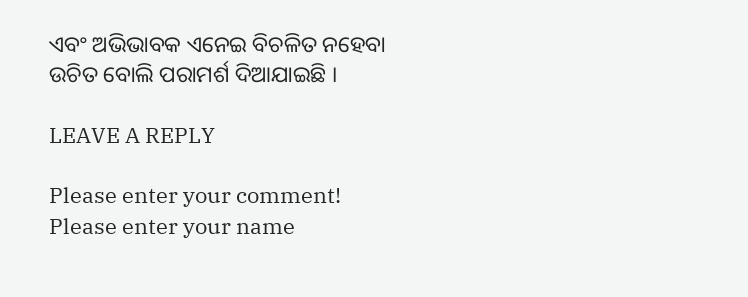ଏବଂ ଅଭିଭାବକ ଏନେଇ ବିଚଳିତ ନହେବା ଉଚିତ ବୋଲି ପରାମର୍ଶ ଦିଆଯାଇଛି ।

LEAVE A REPLY

Please enter your comment!
Please enter your name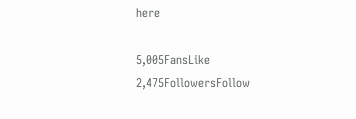here

5,005FansLike
2,475FollowersFollow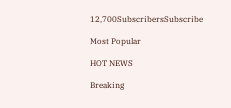12,700SubscribersSubscribe

Most Popular

HOT NEWS

Breaking